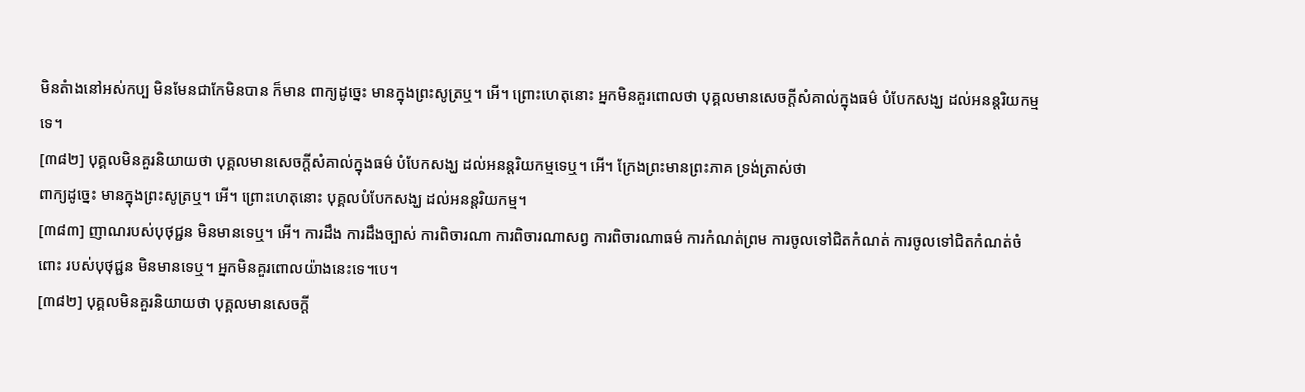មិនតំាងនៅអស់កប្ប មិនមែនជាកែមិនបាន ក៏មាន ពាក្យដូច្នេះ មានក្នុងព្រះសូត្រឬ។ អើ។ ព្រោះហេតុនោះ អ្នកមិនគួរពោលថា បុគ្គលមានសេចក្តីសំគាល់ក្នុងធម៌ បំបែកសង្ឃ ដល់អនន្តរិយកម្មទេ។
[៣៨២] បុគ្គលមិនគួរនិយាយថា បុគ្គលមានសេចក្តីសំគាល់ក្នុងធម៌ បំបែកសង្ឃ ដល់អនន្តរិយកម្មទេឬ។ អើ។ ក្រែងព្រះមានព្រះភាគ ទ្រង់ត្រាស់ថា
ពាក្យដូច្នេះ មានក្នុងព្រះសូត្រឬ។ អើ។ ព្រោះហេតុនោះ បុគ្គលបំបែកសង្ឃ ដល់អនន្តរិយកម្ម។
[៣៨៣] ញាណរបស់បុថុជ្ជន មិនមានទេឬ។ អើ។ ការដឹង ការដឹងច្បាស់ ការពិចារណា ការពិចារណាសព្វ ការពិចារណាធម៌ ការកំណត់ព្រម ការចូលទៅជិតកំណត់ ការចូលទៅជិតកំណត់ចំពោះ របស់បុថុជ្ជន មិនមានទេឬ។ អ្នកមិនគួរពោលយ៉ាងនេះទេ។បេ។
[៣៨២] បុគ្គលមិនគួរនិយាយថា បុគ្គលមានសេចក្តី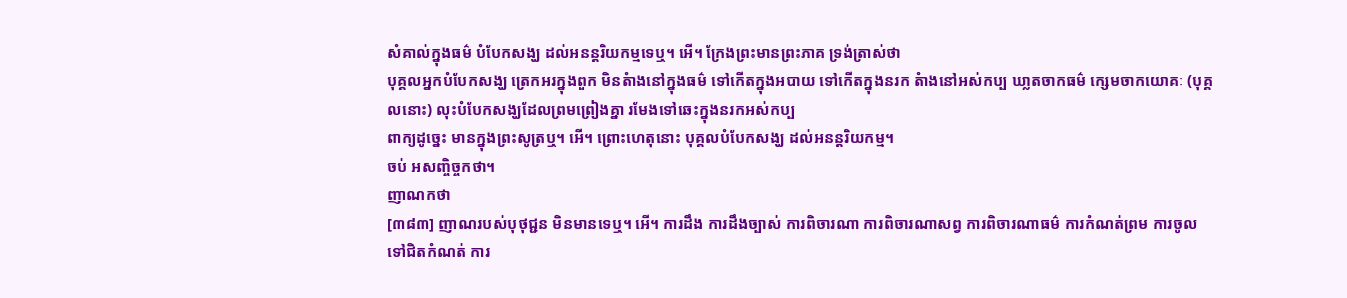សំគាល់ក្នុងធម៌ បំបែកសង្ឃ ដល់អនន្តរិយកម្មទេឬ។ អើ។ ក្រែងព្រះមានព្រះភាគ ទ្រង់ត្រាស់ថា
បុគ្គលអ្នកបំបែកសង្ឃ ត្រេកអរក្នុងពួក មិនតំាងនៅក្នុងធម៌ ទៅកើតក្នុងអបាយ ទៅកើតក្នុងនរក តំាងនៅអស់កប្ប ឃា្លតចាកធម៌ ក្សេមចាកយោគៈ (បុគ្គលនោះ) លុះបំបែកសង្ឃដែលព្រមព្រៀងគ្នា រមែងទៅឆេះក្នុងនរកអស់កប្ប
ពាក្យដូច្នេះ មានក្នុងព្រះសូត្រឬ។ អើ។ ព្រោះហេតុនោះ បុគ្គលបំបែកសង្ឃ ដល់អនន្តរិយកម្ម។
ចប់ អសញ្ចិច្ចកថា។
ញាណកថា
[៣៨៣] ញាណរបស់បុថុជ្ជន មិនមានទេឬ។ អើ។ ការដឹង ការដឹងច្បាស់ ការពិចារណា ការពិចារណាសព្វ ការពិចារណាធម៌ ការកំណត់ព្រម ការចូលទៅជិតកំណត់ ការ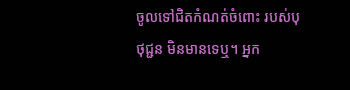ចូលទៅជិតកំណត់ចំពោះ របស់បុថុជ្ជន មិនមានទេឬ។ អ្នក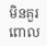មិនគួរពោល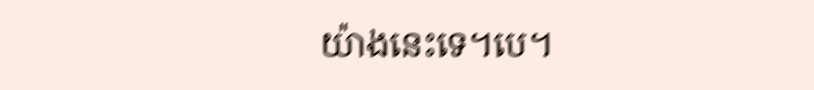យ៉ាងនេះទេ។បេ។